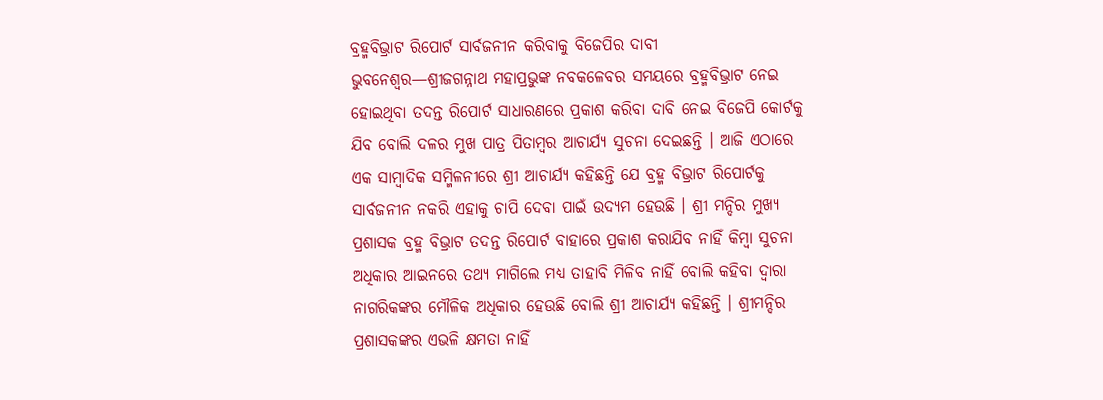ବ୍ରହ୍ମବିଭ୍ରାଟ ରିପୋର୍ଟ ସାର୍ବଜନୀନ କରିବାକୁ ବିଜେପିର ଦାବୀ
ଭୁବନେଶ୍ୱର—ଶ୍ରୀଜଗନ୍ନାଥ ମହାପ୍ରଭୁଙ୍କ ନବକଳେବର ସମୟରେ ବ୍ରହ୍ମବିଭ୍ରାଟ ନେଇ ହୋଇଥିବା ତଦନ୍ତ ରିପୋର୍ଟ ସାଧାରଣରେ ପ୍ରକାଶ କରିବା ଦାବି ନେଇ ବିଜେପି କୋର୍ଟକୁ ଯିବ ବୋଲି ଦଳର ମୁଖ ପାତ୍ର ପିତାମ୍ବର ଆଚାର୍ଯ୍ୟ ସୁଚନା ଦେଇଛନ୍ତି । ଆଜି ଏଠାରେ ଏକ ସାମ୍ବାଦିକ ସମ୍ମିଳନୀରେ ଶ୍ରୀ ଆଚାର୍ଯ୍ୟ କହିଛନ୍ତି ଯେ ବ୍ରହ୍ମ ବିଭ୍ରାଟ ରିପୋର୍ଟକୁ ସାର୍ବଜନୀନ ନକରି ଏହାକୁ ଚାପି ଦେବା ପାଇଁ ଉଦ୍ୟମ ହେଉଛି । ଶ୍ରୀ ମନ୍ଦିର ମୁଖ୍ୟ ପ୍ରଶାସକ ବ୍ରହ୍ମ ବିଭ୍ରାଟ ତଦନ୍ତ ରିପୋର୍ଟ ବାହାରେ ପ୍ରକାଶ କରାଯିବ ନାହିଁ କିମ୍ବା ସୁଚନା ଅଧିକାର ଆଇନରେ ତଥ୍ୟ ମାଗିଲେ ମଧ୍ୟ ତାହାବି ମିଳିବ ନାହିଁ ବୋଲି କହିବା ଦ୍ୱାରା ନାଗରିକଙ୍କର ମୌଳିକ ଅଧିକାର ହେଉଛି ବୋଲି ଶ୍ରୀ ଆଚାର୍ଯ୍ୟ କହିଛନ୍ତି । ଶ୍ରୀମନ୍ଦିର ପ୍ରଶାସକଙ୍କର ଏଭଳି କ୍ଷମତା ନାହିଁ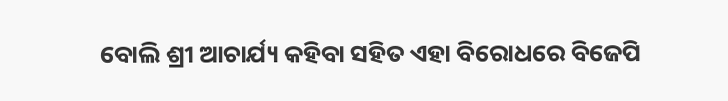ବୋଲି ଶ୍ରୀ ଆଚାର୍ଯ୍ୟ କହିବା ସହିତ ଏହା ବିରୋଧରେ ବିଜେପି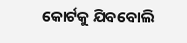କୋର୍ଟକୁ ଯିବବୋଲି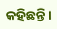କହିଛନ୍ତି ।